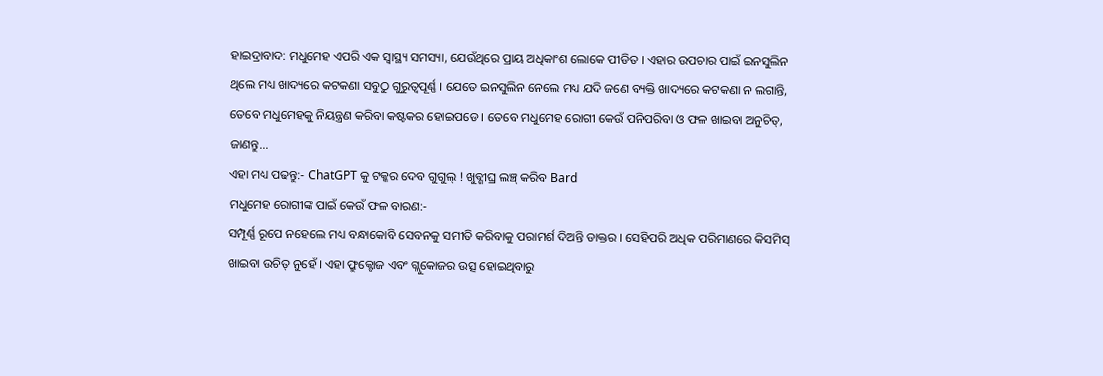ହାଇଦ୍ରାବାଦ: ମଧୁମେହ ଏପରି ଏକ ସ୍ବାସ୍ଥ୍ୟ ସମସ୍ୟା, ଯେଉଁଥିରେ ପ୍ରାୟ ଅଧିକାଂଶ ଲୋକେ ପୀଡିତ । ଏହାର ଉପଚାର ପାଇଁ ଇନସୁଲିନ ଥିଲେ ମଧ୍ୟ ଖାଦ୍ୟରେ କଟକଣା ସବୁଠୁ ଗୁରୁତ୍ବପୂର୍ଣ୍ଣ । ଯେତେ ଇନସୁଲିନ ନେଲେ ମଧ୍ୟ ଯଦି ଜଣେ ବ୍ୟକ୍ତି ଖାଦ୍ୟରେ କଟକଣା ନ ଲଗାନ୍ତି, ତେବେ ମଧୁମେହକୁ ନିୟନ୍ତ୍ରଣ କରିବା କଷ୍ଟକର ହୋଇପଡେ । ତେବେ ମଧୁମେହ ରୋଗୀ କେଉଁ ପନିପରିବା ଓ ଫଳ ଖାଇବା ଅନୁଚିତ୍, ଜାଣନ୍ତୁ...
ଏହା ମଧ୍ୟ ପଢନ୍ତୁ:- ChatGPT କୁ ଟକ୍କର ଦେବ ଗୁଗୁଲ୍ ! ଖୁବ୍ଶୀଘ୍ର ଲଞ୍ଚ୍ କରିବ Bard
ମଧୁମେହ ରୋଗୀଙ୍କ ପାଇଁ କେଉଁ ଫଳ ବାରଣ:-
ସମ୍ପୂର୍ଣ୍ଣ ରୂପେ ନହେଲେ ମଧ୍ୟ ବନ୍ଧାକୋବି ସେବନକୁ ସମୀତି କରିବାକୁ ପରାମର୍ଶ ଦିଅନ୍ତି ଡାକ୍ତର । ସେହିପରି ଅଧିକ ପରିମାଣରେ କିସମିସ୍ ଖାଇବା ଉଚିତ୍ ନୁହେଁ । ଏହା ଫ୍ରୁକ୍ଟୋଜ ଏବଂ ଗ୍ଲୁକୋଜର ଉତ୍ସ ହୋଇଥିବାରୁ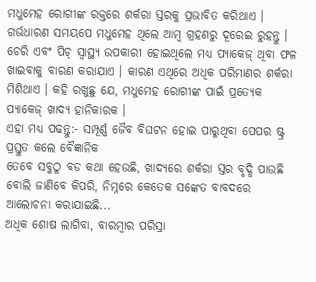ମଧୁମେହ ରୋଗୀଙ୍କ ରକ୍ତରେ ଶର୍କରା ସ୍ତରକୁ ପ୍ରଭାବିତ କରିଥାଏ । ଗର୍ଭଧାରଣ ସମୟପେ ମଧୁମେହ ଥିଲେ ଆମ୍ବ ଗ୍ରହଣରୁ ଦୂରେଇ ରୁହନ୍ତୁ । ଚେରି ଏବଂ ପିଚ୍ ସ୍ବାସ୍ଥ୍ୟ ଉପକାରୀ ହୋଇଥିଲେ ମଧ୍ୟ ପ୍ୟାକେଜ୍ ଥିବା ଫଳ ଖାଇବାକୁ ବାରଣ କରାଯାଏ । କାରଣ ଏଥିରେ ଅଧିକ ପରିମାଣର ଶର୍କରା ମିଶିଥାଏ । କହି ରଖୁଛୁ ଯେ, ମଧୁମେହ ରୋଗୀଙ୍କ ପାଇଁ ପ୍ରତ୍ୟେକ ପ୍ୟାକେଜ୍ ଖାଦ୍ୟ ହାନିକାରକ ।
ଏହା ମଧ୍ୟ ପଢନ୍ତୁ:- ସମ୍ପୂର୍ଣ୍ଣ ଜୈବ ବିଘଟନ ହୋଇ ପାରୁଥିବା ପେପର ଷ୍ଟ୍ର ପ୍ରସ୍ତୁତ କଲେ ବୈଜ୍ଞାନିକ
ତେବେ ସବୁଠୁ ବଡ କଥା ହେଉଛି, ଖାଦ୍ୟରେ ଶର୍କରା ସ୍ତର ବୃଦ୍ଧି ପାଉଛି ବୋଲି ଜାଣିବେ କିପରି, ନିମ୍ନରେ କେତେକ ସଙ୍କେତ ବାବଦରେ ଆଲୋଚନା କରାଯାଇଛି...
ଅଧିକ ଶୋଷ ଲାଗିବା, ବାରମ୍ବାର ପରିସ୍ରା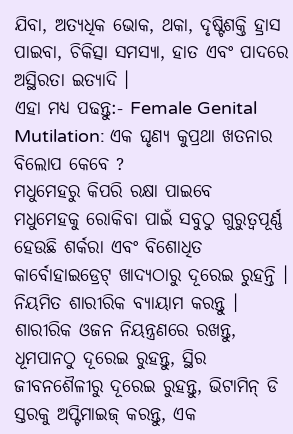ଯିବା, ଅତ୍ୟଧିକ ଭୋକ, ଥକା, ଦୃଷ୍ଟିଶକ୍ତି ହ୍ରାସ ପାଇବା, ଚିକିତ୍ସା ସମସ୍ୟା, ହାତ ଏବଂ ପାଦରେ ଅସ୍ଥିରତା ଇତ୍ୟାଦି ।
ଏହା ମଧ୍ୟ ପଢନ୍ତୁ:- Female Genital Mutilation: ଏକ ଘୃଣ୍ୟ କୁପ୍ରଥା ଖତନାର ବିଲୋପ କେବେ ?
ମଧୁମେହରୁ କିପରି ରକ୍ଷା ପାଇବେ
ମଧୁମେହକୁ ରୋକିବା ପାଇଁ ସବୁଠୁ ଗୁରୁତ୍ବପୂର୍ଣ୍ଣ ହେଉଛି ଶର୍କରା ଏବଂ ବିଶୋଧିତ କାର୍ବୋହାଇଡ୍ରେଟ୍ ଖାଦ୍ୟଠାରୁ ଦୂରେଇ ରୁହନ୍ତି । ନିୟମିତ ଶାରୀରିକ ବ୍ୟାୟାମ କରନ୍ତୁ । ଶାରୀରିକ ଓଜନ ନିୟନ୍ତ୍ରଣରେ ରଖନ୍ତୁ, ଧୂମପାନଠୁ ଦୂରେଇ ରୁହନ୍ତୁ, ସ୍ଥିର ଜୀବନଶୈଳୀରୁ ଦୂରେଇ ରୁହନ୍ତୁ, ଭିଟାମିନ୍ ଡି ସ୍ତରକୁ ଅପ୍ଟିମାଇଜ୍ କରନ୍ତୁ, ଏକ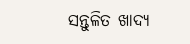ସନ୍ତୁଳିତ ଖାଦ୍ୟ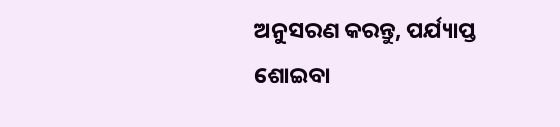ଅନୁସରଣ କରନ୍ତୁ, ପର୍ଯ୍ୟାପ୍ତ ଶୋଇବା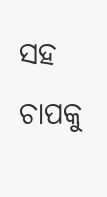ସହ ଚାପକୁ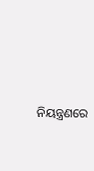ନିୟନ୍ତ୍ରଣରେ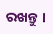ରଖନ୍ତୁ ।